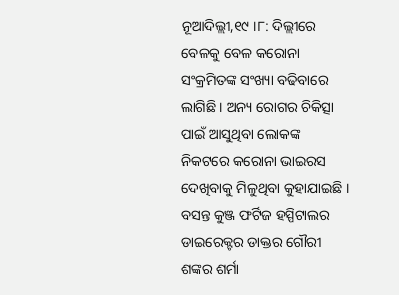ନୂଆଦିଲ୍ଲୀ,୧୯ ।୮: ଦିଲ୍ଲୀରେ ବେଳକୁ ବେଳ କରୋନା ସଂକ୍ରମିତଙ୍କ ସଂଖ୍ୟା ବଢିବାରେ ଲାଗିଛି । ଅନ୍ୟ ରୋଗର ଚିକିତ୍ସା ପାଇଁ ଆସୁଥିବା ଲୋକଙ୍କ ନିକଟରେ କରୋନା ଭାଇରସ ଦେଖିବାକୁ ମିଳୁଥିବା କୁହାଯାଇଛି ।
ବସନ୍ତ କୁଞ୍ଜ ଫର୍ଟିଜ ହସ୍ପିଟାଲର ଡାଇରେକ୍ଟର ଡାକ୍ତର ଗୌରୀ ଶଙ୍କର ଶର୍ମା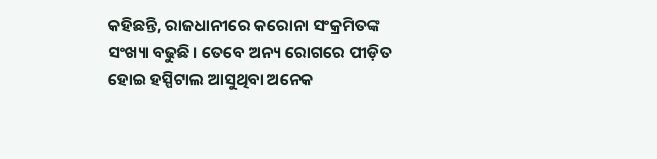କହିଛନ୍ତି, ରାଜଧାନୀରେ କରୋନା ସଂକ୍ରମିତଙ୍କ ସଂଖ୍ୟା ବଢୁଛି । ତେବେ ଅନ୍ୟ ରୋଗରେ ପୀଡ଼ିତ ହୋଇ ହସ୍ପିଟାଲ ଆସୁଥିବା ଅନେକ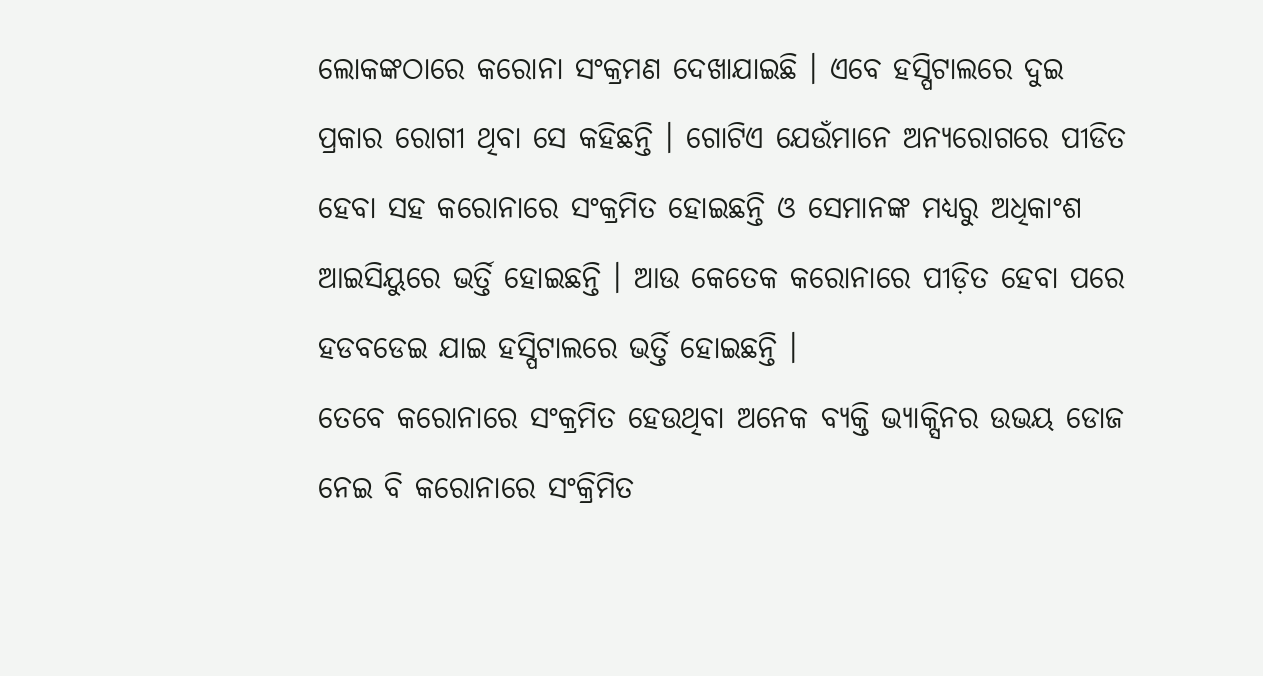ଲୋକଙ୍କଠାରେ କରୋନା ସଂକ୍ରମଣ ଦେଖାଯାଇଛି । ଏବେ ହସ୍ପିଟାଲରେ ଦୁଇ ପ୍ରକାର ରୋଗୀ ଥିବା ସେ କହିଛନ୍ତି । ଗୋଟିଏ ଯେଉଁମାନେ ଅନ୍ୟରୋଗରେ ପୀଡିତ ହେବା ସହ କରୋନାରେ ସଂକ୍ରମିତ ହୋଇଛନ୍ତି ଓ ସେମାନଙ୍କ ମଧ୍ୟରୁ ଅଧିକାଂଶ ଆଇସିୟୁରେ ଭର୍ତ୍ତି ହୋଇଛନ୍ତି । ଆଉ କେତେକ କରୋନାରେ ପୀଡ଼ିତ ହେବା ପରେ ହଡବଡେଇ ଯାଇ ହସ୍ପିଟାଲରେ ଭର୍ତ୍ତି ହୋଇଛନ୍ତି ।
ତେବେ କରୋନାରେ ସଂକ୍ରମିତ ହେଉଥିବା ଅନେକ ବ୍ୟକ୍ତି ଭ୍ୟାକ୍ସିନର ଉଭୟ ଡୋଜ ନେଇ ବି କରୋନାରେ ସଂକ୍ରିମିତ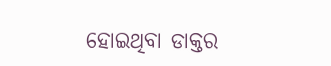ହୋଇଥିବା ଡାକ୍ତର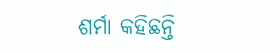ଶର୍ମା କହିଛନ୍ତି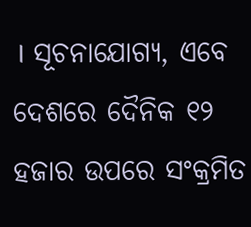। ସୂଚନାଯୋଗ୍ୟ, ଏବେ ଦେଶରେ ଦୈନିକ ୧୨ ହଜାର ଉପରେ ସଂକ୍ରମିତ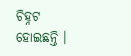ଚିହ୍ନଟ ହୋଇଛନ୍ତି ।